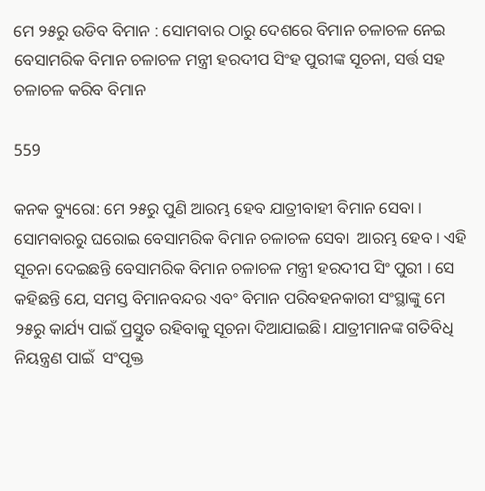ମେ ୨୫ରୁ ଉଡିବ ବିମାନ : ସୋମବାର ଠାରୁ ଦେଶରେ ବିମାନ ଚଳାଚଳ ନେଇ ବେସାମରିକ ବିମାନ ଚଳାଚଳ ମନ୍ତ୍ରୀ ହରଦୀପ ସିଂହ ପୁରୀଙ୍କ ସୂଚନା, ସର୍ତ୍ତ ସହ ଚଳାଚଳ କରିବ ବିମାନ

559

କନକ ବ୍ୟୁରୋ: ମେ ୨୫ରୁ ପୁଣି ଆରମ୍ଭ ହେବ ଯାତ୍ରୀବାହୀ ବିମାନ ସେବା । ସୋମବାରରୁ ଘରୋଇ ବେସାମରିକ ବିମାନ ଚଳାଚଳ ସେବା  ଆରମ୍ଭ ହେବ । ଏହି ସୂଚନା ଦେଇଛନ୍ତି ବେସାମରିକ ବିମାନ ଚଳାଚଳ ମନ୍ତ୍ରୀ ହରଦୀପ ସିଂ ପୁରୀ । ସେ କହିଛନ୍ତି ଯେ, ସମସ୍ତ ବିମାନବନ୍ଦର ଏବଂ ବିମାନ ପରିବହନକାରୀ ସଂସ୍ଥାଙ୍କୁ ମେ ୨୫ରୁ କାର୍ଯ୍ୟ ପାଇଁ ପ୍ରସ୍ତୁତ ରହିବାକୁ ସୂଚନା ଦିଆଯାଇଛି। ଯାତ୍ରୀମାନଙ୍କ ଗତିବିଧି ନିୟନ୍ତ୍ରଣ ପାଇଁ  ସଂପୃକ୍ତ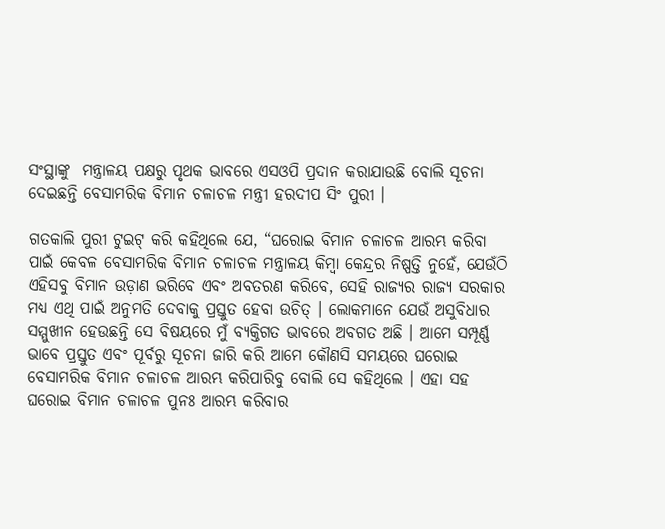ସଂସ୍ଥାଙ୍କୁ  ମନ୍ତ୍ରାଳୟ ପକ୍ଷରୁ ପୃଥକ ଭାବରେ ଏସଓପି ପ୍ରଦାନ କରାଯାଉଛି ବୋଲି ସୂଚନା ଦେଇଛନ୍ତି ବେସାମରିକ ବିମାନ ଚଳାଚଳ ମନ୍ତ୍ରୀ ହରଦୀପ ସିଂ ପୁରୀ ।

ଗତକାଲି ପୁରୀ ଟୁଇଟ୍ କରି କହିଥିଲେ ଯେ, “ଘରୋଇ ବିମାନ ଚଳାଚଳ ଆରମ୍ଭ କରିବା ପାଇଁ କେବଳ ବେସାମରିକ ବିମାନ ଚଳାଚଳ ମନ୍ତ୍ରାଳୟ କିମ୍ବା କେନ୍ଦ୍ରର ନିଷ୍ପତ୍ତି ନୁହେଁ, ଯେଉଁଠି ଏହିସବୁ ବିମାନ ଉଡ଼ାଣ ଭରିବେ ଏବଂ ଅବତରଣ କରିବେ, ସେହି ରାଜ୍ୟର ରାଜ୍ୟ ସରକାର ମଧ୍ୟ ଏଥି ପାଇଁ ଅନୁମତି ଦେବାକୁ ପ୍ରସ୍ତୁତ ହେବା ଉଚିତ୍ । ଲୋକମାନେ ଯେଉଁ ଅସୁବିଧାର ସମ୍ମୁଖୀନ ହେଉଛନ୍ତି ସେ ବିଷୟରେ ମୁଁ ବ୍ୟକ୍ତିଗତ ଭାବରେ ଅବଗତ ଅଛି । ଆମେ ସମ୍ପୂର୍ଣ୍ଣ ଭାବେ ପ୍ରସ୍ତୁତ ଏବଂ ପୂର୍ବରୁ ସୂଚନା ଜାରି କରି ଆମେ କୌଣସି ସମୟରେ ଘରୋଇ ବେସାମରିକ ବିମାନ ଚଳାଚଳ ଆରମ୍ଭ କରିପାରିବୁ ବୋଲି ସେ କହିଥିଲେ । ଏହା ସହ ଘରୋଇ ବିମାନ ଚଳାଚଳ ପୁନଃ ଆରମ୍ଭ କରିବାର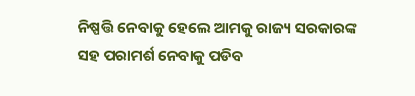ନିଷ୍ପତ୍ତି ନେବାକୁ ହେଲେ ଆମକୁ ରାଜ୍ୟ ସରକାରଙ୍କ ସହ ପରାମର୍ଶ ନେବାକୁ ପଡିବ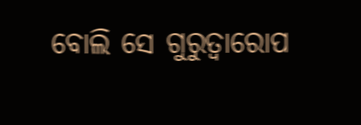ବୋଲି ସେ ଗୁରୁତ୍ୱାରୋପ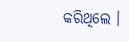କରିଥିଲେ ।